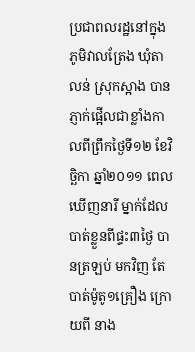ប្រជាពលរដ្ឋនៅក្នុង ភូមិវាលត្រែង ឃុំតាលន់ ស្រុកស្អាង បានភ្ញាក់ផ្អើលជាខ្លាំងកាលពីព្រឹកថ្ងៃទី១២ ខែវិច្ឆិកា ឆ្នាំ២០១១ ពេលឃើញនារី ម្នាក់ដែលបាត់ខ្លួនពីផ្ទះ៣ថ្ងៃ បានត្រឡប់ មកវិញ តែបាត់ម៉ូតូ១គ្រឿង ក្រោយពី នាង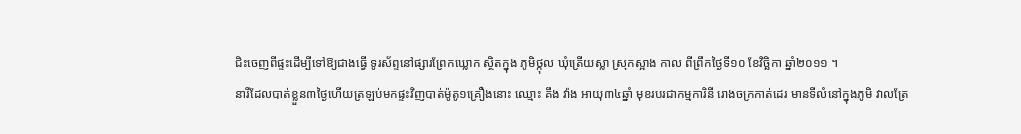ជិះចេញពីផ្ទះដើម្បីទៅឱ្យជាងធ្វើ ទូរស័ព្ទនៅផ្សារព្រែកឃ្លោក ស្ថិតក្នុង ភូមិថ្កុល ឃុំត្រើយស្លា ស្រុកស្អាង កាល ពីព្រឹកថ្ងៃទី១០ ខែវិច្ឆិកា ឆ្នាំ២០១១ ។
នារីដែលបាត់ខ្លួន៣ថ្ងៃហើយត្រឡប់មកផ្ទះវិញបាត់ម៉ូតូ១គ្រឿងនោះ ឈ្មោះ គឹង វ៉ាង អាយុ៣៤ឆ្នាំ មុខរបរជាកម្មការិនី រោងចក្រកាត់ដេរ មានទីលំនៅក្នុងភូមិ វាលត្រែ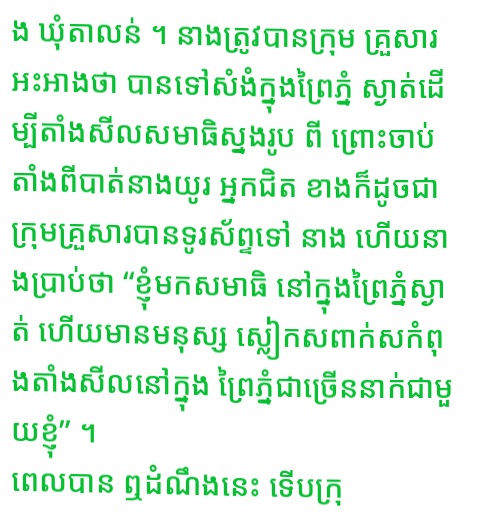ង ឃុំតាលន់ ។ នាងត្រូវបានក្រុម គ្រួសារអះអាងថា បានទៅសំងំក្នុងព្រៃភ្នំ ស្ងាត់ដើម្បីតាំងសីលសមាធិស្នងរូប ពី ព្រោះចាប់តាំងពីបាត់នាងយូរ អ្នកជិត ខាងក៏ដូចជាក្រុមគ្រួសារបានទូរស័ព្ទទៅ នាង ហើយនាងប្រាប់ថា “ខ្ញុំមកសមាធិ នៅក្នុងព្រៃភ្នំស្ងាត់ ហើយមានមនុស្ស ស្លៀកសពាក់សកំពុងតាំងសីលនៅក្នុង ព្រៃភ្នំជាច្រើននាក់ជាមួយខ្ញុំ” ។
ពេលបាន ឮដំណឹងនេះ ទើបក្រុ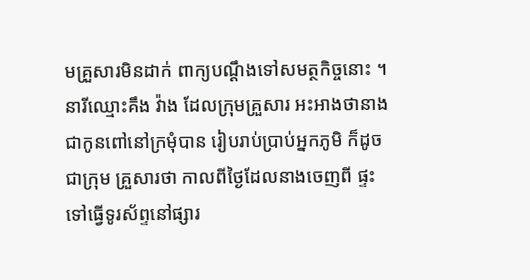មគ្រួសារមិនដាក់ ពាក្យបណ្ដឹងទៅសមត្ថកិច្ចនោះ ។ នារីឈ្មោះគឹង វ៉ាង ដែលក្រុមគ្រួសារ អះអាងថានាងជាកូនពៅនៅក្រមុំបាន រៀបរាប់ប្រាប់អ្នកភូមិ ក៏ដូចជាក្រុម គ្រួសារថា កាលពីថ្ងៃដែលនាងចេញពី ផ្ទះទៅធ្វើទូរស័ព្ទនៅផ្សារ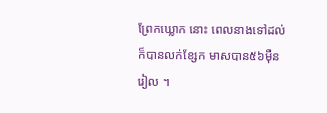ព្រែកឃ្លោក នោះ ពេលនាងទៅដល់ក៏បានលក់ខ្សែក មាសបាន៥៦ម៉ឺនរៀល ។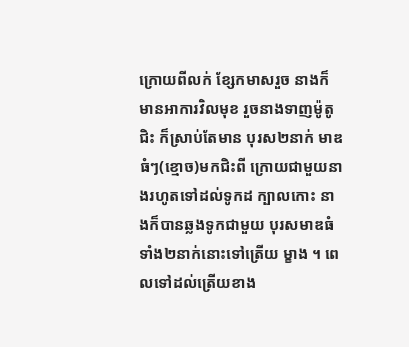ក្រោយពីលក់ ខ្សែកមាសរួច នាងក៏មានអាការវិលមុខ រួចនាងទាញម៉ូតូជិះ ក៏ស្រាប់តែមាន បុរស២នាក់ មាឌធំៗ(ខ្មោច)មកជិះពី ក្រោយជាមួយនាងរហូតទៅដល់ទូកដ ក្បាលកោះ នាងក៏បានឆ្លងទូកជាមួយ បុរសមាឌធំទាំង២នាក់នោះទៅត្រើយ ម្ខាង ។ ពេលទៅដល់ត្រើយខាង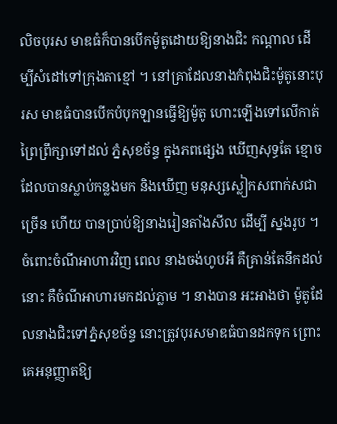លិចបុរស មាឌធំក៏បានបើកម៉ូតូដោយឱ្យនាងជិះ កណ្ដាល ដើម្បីសំដៅទៅក្រុងតាខ្មៅ ។ នៅគ្រាដែលនាងកំពុងជិះម៉ូតូនោះបុរស មាឌធំបានបើកបំបុកឡានធ្វើឱ្យម៉ូតូ ហោះឡើងទៅលើកាត់ព្រៃព្រឹក្សាទៅដល់ ភ្នំសុខច័ន្ទ ក្នុងភពផ្សេង ឃើញសុទ្ធតែ ខ្មោចដែលបានស្លាប់កន្លងមក និងឃើញ មនុស្សស្លៀកសពាក់សជាច្រើន ហើយ បានប្រាប់ឱ្យនាងរៀនតាំងសីល ដើម្បី ស្នងរូប ។
ចំពោះចំណីអាហារវិញ ពេល នាងចង់ហូបអី គឺគ្រាន់តែនឹកដល់នោះ គឺចំណីអាហារមកដល់ភ្លាម ។ នាងបាន អះអាងថា ម៉ូតូដែលនាងជិះទៅភ្នំសុខច័ន្ទ នោះត្រូវបុរសមាឌធំបានដកទុក ព្រោះ គេអនុញ្ញាតឱ្យ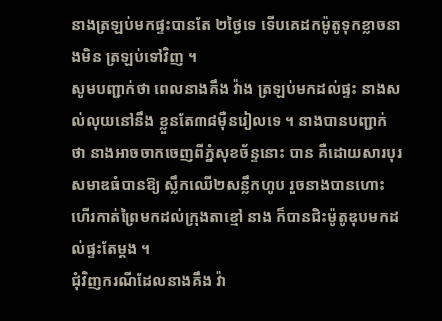នាងត្រឡប់មកផ្ទះបានតែ ២ថ្ងៃទេ ទើបគេដកម៉ូតូទុកខ្លាចនាងមិន ត្រឡប់ទៅវិញ ។
សូមបញ្ជាក់ថា ពេលនាងគឹង វ៉ាង ត្រឡប់មកដល់ផ្ទះ នាងសល់លុយនៅនឹង ខ្លួនតែ៣៨ម៉ឺនរៀលទេ ។ នាងបានបញ្ជាក់ ថា នាងអាចចាកចេញពីភ្នំសុខច័ន្ទនោះ បាន គឺដោយសារបុរសមាឌធំបានឱ្យ ស្លឹកឈើ២សន្លឹកហូប រួចនាងបានហោះ ហើរកាត់ព្រៃមកដល់ក្រុងតាខ្មៅ នាង ក៏បានជិះម៉ូតូឌុបមកដល់ផ្ទះតែម្ដង ។
ជុំវិញករណីដែលនាងគឹង វ៉ា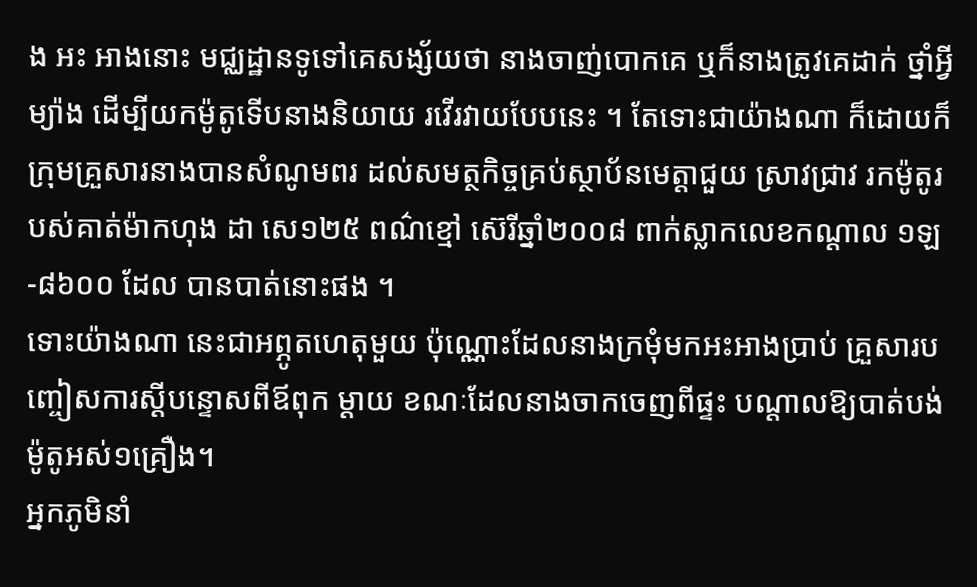ង អះ អាងនោះ មជ្ឈដ្ឋានទូទៅគេសង្ស័យថា នាងចាញ់បោកគេ ឬក៏នាងត្រូវគេដាក់ ថ្នាំអ្វីម្យ៉ាង ដើម្បីយកម៉ូតូទើបនាងនិយាយ រវើរវាយបែបនេះ ។ តែទោះជាយ៉ាងណា ក៏ដោយក៏ក្រុមគ្រួសារនាងបានសំណូមពរ ដល់សមត្ថកិច្ចគ្រប់ស្ថាប័នមេត្ដាជួយ ស្រាវជ្រាវ រកម៉ូតូរបស់គាត់ម៉ាកហុង ដា សេ១២៥ ពណ៌ខ្មៅ ស៊េរីឆ្នាំ២០០៨ ពាក់ស្លាកលេខកណ្ដាល ១ឡ-៨៦០០ ដែល បានបាត់នោះផង ។
ទោះយ៉ាងណា នេះជាអព្ភូតហេតុមួយ ប៉ុណ្ណោះដែលនាងក្រមុំមកអះអាងប្រាប់ គ្រួសារបញ្ចៀសការស្ដីបន្ទោសពីឪពុក ម្ដាយ ខណៈដែលនាងចាកចេញពីផ្ទះ បណ្ដាលឱ្យបាត់បង់ម៉ូតូអស់១គ្រឿង។
អ្នកភូមិនាំ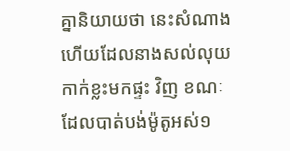គ្នានិយាយថា នេះសំណាង ហើយដែលនាងសល់លុយកាក់ខ្លះមកផ្ទះ វិញ ខណៈដែលបាត់បង់ម៉ូតូអស់១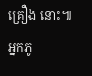គ្រឿង នោះ៕
អ្នកភូ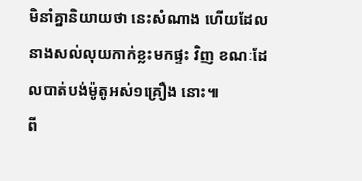មិនាំគ្នានិយាយថា នេះសំណាង ហើយដែលនាងសល់លុយកាក់ខ្លះមកផ្ទះ វិញ ខណៈដែលបាត់បង់ម៉ូតូអស់១គ្រឿង នោះ៕
ពី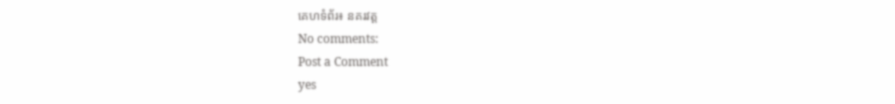គេហទំព័រ៖ នគរវត្ត
No comments:
Post a Comment
yes